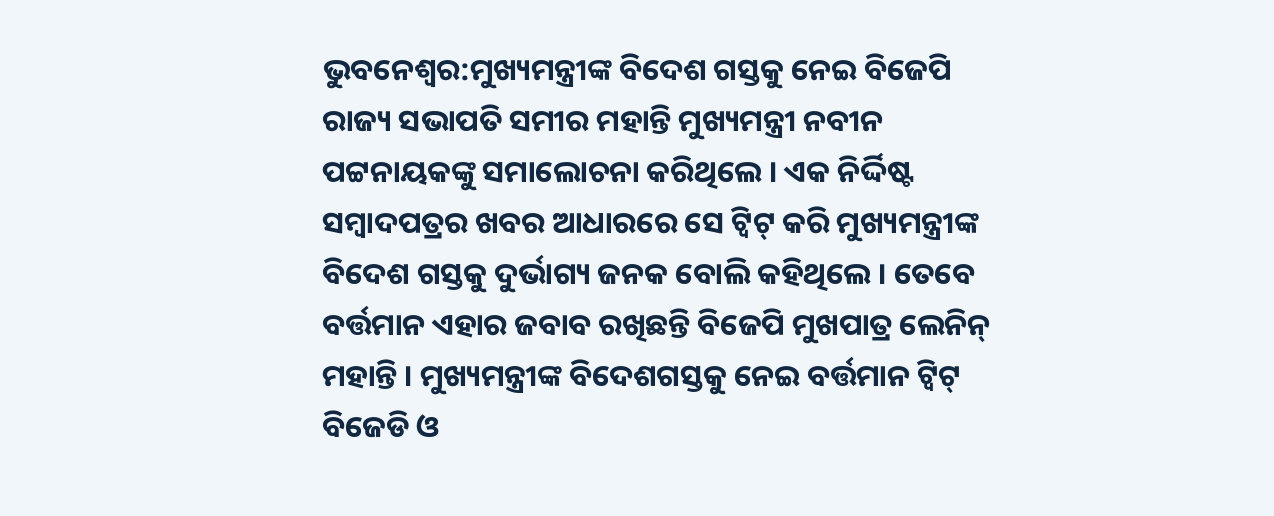ଭୁବନେଶ୍ବର:ମୁଖ୍ୟମନ୍ତ୍ରୀଙ୍କ ବିଦେଶ ଗସ୍ତକୁ ନେଇ ବିଜେପି ରାଜ୍ୟ ସଭାପତି ସମୀର ମହାନ୍ତି ମୁଖ୍ୟମନ୍ତ୍ରୀ ନବୀନ ପଟ୍ଟନାୟକଙ୍କୁ ସମାଲୋଚନା କରିଥିଲେ । ଏକ ନିର୍ଦ୍ଦିଷ୍ଟ ସମ୍ବାଦପତ୍ରର ଖବର ଆଧାରରେ ସେ ଟ୍ବିଟ୍ କରି ମୁଖ୍ୟମନ୍ତ୍ରୀଙ୍କ ବିଦେଶ ଗସ୍ତକୁ ଦୁର୍ଭାଗ୍ୟ ଜନକ ବୋଲି କହିଥିଲେ । ତେବେ ବର୍ତ୍ତମାନ ଏହାର ଜବାବ ରଖିଛନ୍ତି ବିଜେପି ମୁଖପାତ୍ର ଲେନିନ୍ ମହାନ୍ତି । ମୁଖ୍ୟମନ୍ତ୍ରୀଙ୍କ ବିଦେଶଗସ୍ତକୁ ନେଇ ବର୍ତ୍ତମାନ ଟ୍ବିଟ୍ ବିଜେଡି ଓ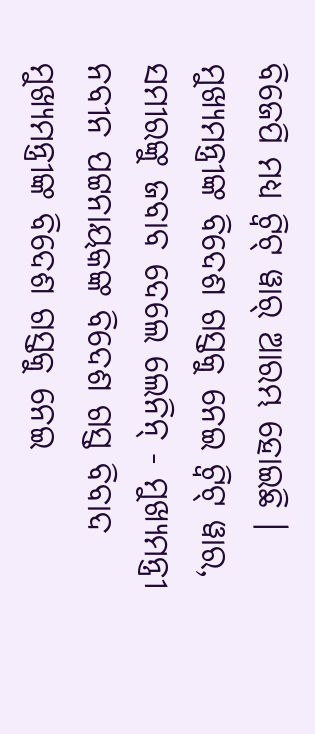ବିଜେପି ମଧ୍ୟ ଟ୍ବିଟ୍ ୱାର୍ ଆରମ୍ଭ ହୋଇଛି ।
ମୁଖ୍ୟମନ୍ତ୍ରୀଙ୍କ ବିଦେଶ ଗସ୍ତକୁ ନେଇ ଟ୍ବିଟ୍ ୱାର, ସମୀରଙ୍କୁ ଜବାବ ଦେଲେ ଲେନିନ୍ - ମୁଖ୍ୟମନ୍ତ୍ରୀ ନବୀନ ପଟ୍ଟନାୟକଙ୍କ ବିଦେଶ ଗସ୍ତ ବିବାଦ
ମୁଖ୍ୟମନ୍ତ୍ରୀଙ୍କ ବିଦେଶ ଗସ୍ତକୁ ନେଇ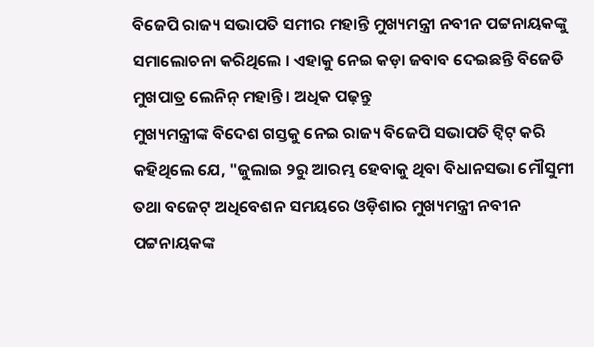ବିଜେପି ରାଜ୍ୟ ସଭାପତି ସମୀର ମହାନ୍ତି ମୁଖ୍ୟମନ୍ତ୍ରୀ ନବୀନ ପଟ୍ଟନାୟକଙ୍କୁ ସମାଲୋଚନା କରିଥିଲେ । ଏହାକୁ ନେଇ କଡ଼ା ଜବାବ ଦେଇଛନ୍ତି ବିଜେଡି ମୁଖପାତ୍ର ଲେନିନ୍ ମହାନ୍ତି । ଅଧିକ ପଢ଼ନ୍ତୁ
ମୁଖ୍ୟମନ୍ତ୍ରୀଙ୍କ ବିଦେଶ ଗସ୍ତକୁ ନେଇ ରାଜ୍ୟ ବିଜେପି ସଭାପତି ଟ୍ବିଟ୍ କରି କହିଥିଲେ ଯେ, "ଜୁଲାଇ ୨ରୁ ଆରମ୍ଭ ହେବାକୁ ଥିବା ବିଧାନସଭା ମୌସୁମୀ ତଥା ବଜେଟ୍ ଅଧିବେଶନ ସମୟରେ ଓଡ଼ିଶାର ମୁଖ୍ୟମନ୍ତ୍ରୀ ନବୀନ ପଟ୍ଟନାୟକଙ୍କ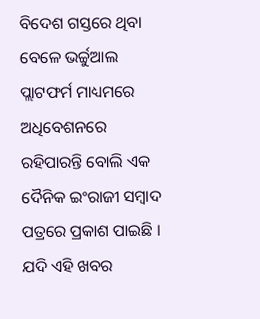ବିଦେଶ ଗସ୍ତରେ ଥିବା ବେଳେ ଭର୍ଚ୍ଚୁଆଲ ପ୍ଲାଟଫର୍ମ ମାଧ୍ୟମରେ ଅଧିବେଶନରେ ରହିପାରନ୍ତି ବୋଲି ଏକ ଦୈନିକ ଇଂରାଜୀ ସମ୍ବାଦ ପତ୍ରରେ ପ୍ରକାଶ ପାଇଛି । ଯଦି ଏହି ଖବର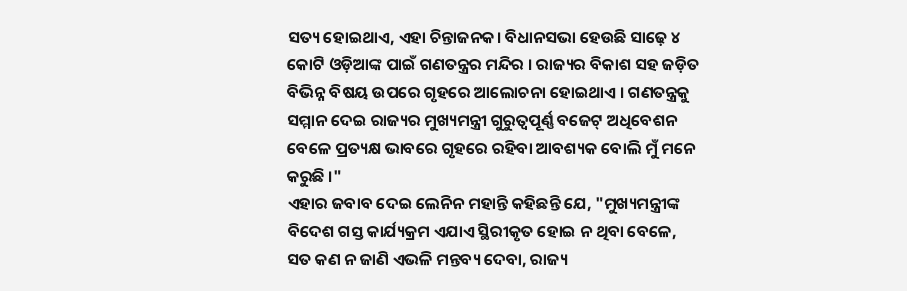ସତ୍ୟ ହୋଇଥାଏ, ଏହା ଚିନ୍ତାଜନକ। ବିଧାନସଭା ହେଉଛି ସାଢ଼େ ୪ କୋଟି ଓଡ଼ିଆଙ୍କ ପାଇଁ ଗଣତନ୍ତ୍ରର ମନ୍ଦିର । ରାଜ୍ୟର ବିକାଶ ସହ ଜଡ଼ିତ ବିଭିନ୍ନ ବିଷୟ ଉପରେ ଗୃହରେ ଆଲୋଚନା ହୋଇଥାଏ । ଗଣତନ୍ତ୍ରକୁ ସମ୍ମାନ ଦେଇ ରାଜ୍ୟର ମୁଖ୍ୟମନ୍ତ୍ରୀ ଗୁରୁତ୍ୱପୂର୍ଣ୍ଣ ବଜେଟ୍ ଅଧିବେଶନ ବେଳେ ପ୍ରତ୍ୟକ୍ଷ ଭାବରେ ଗୃହରେ ରହିବା ଆବଶ୍ୟକ ବୋଲି ମୁଁ ମନେ କରୁଛି ।"
ଏହାର ଜବାବ ଦେଇ ଲେନିନ ମହାନ୍ତି କହିଛନ୍ତି ଯେ, "ମୁଖ୍ୟମନ୍ତ୍ରୀଙ୍କ ବିଦେଶ ଗସ୍ତ କାର୍ଯ୍ୟକ୍ରମ ଏଯାଏ ସ୍ଥିରୀକୃତ ହୋଇ ନ ଥିବା ବେଳେ, ସତ କଣ ନ ଜାଣି ଏଭଳି ମନ୍ତବ୍ୟ ଦେବା, ରାଜ୍ୟ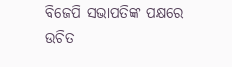ବିଜେପି ସଭାପତିଙ୍କ ପକ୍ଷରେ ଉଚିତ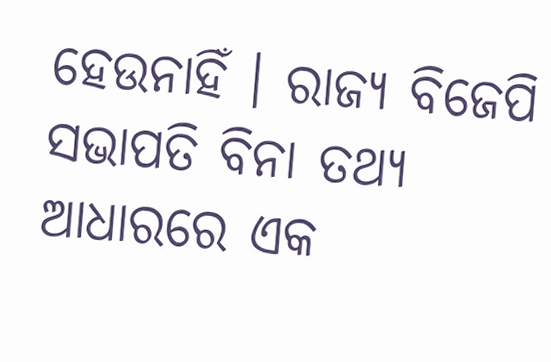ହେଉନାହିଁ । ରାଜ୍ୟ ବିଜେପି ସଭାପତି ବିନା ତଥ୍ୟ ଆଧାରରେ ଏକ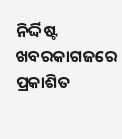ନିର୍ଦ୍ଦିଷ୍ଟ ଖବରକାଗଜରେ ପ୍ରକାଶିତ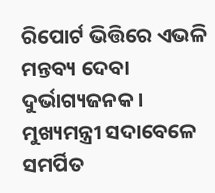ରିପୋର୍ଟ ଭିତ୍ତିରେ ଏଭଳି ମନ୍ତବ୍ୟ ଦେବା ଦୁର୍ଭାଗ୍ୟଜନକ । ମୁଖ୍ୟମନ୍ତ୍ରୀ ସଦାବେଳେ ସମର୍ପିତ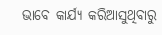ଭାବେ କାର୍ଯ୍ୟ କରିଆସୁଥିବାରୁ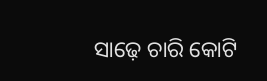ସାଢ଼େ ଚାରି କୋଟି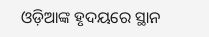ଓଡ଼ିଆଙ୍କ ହୃଦୟରେ ସ୍ଥାନ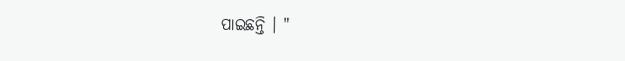ପାଇଛନ୍ତି । "